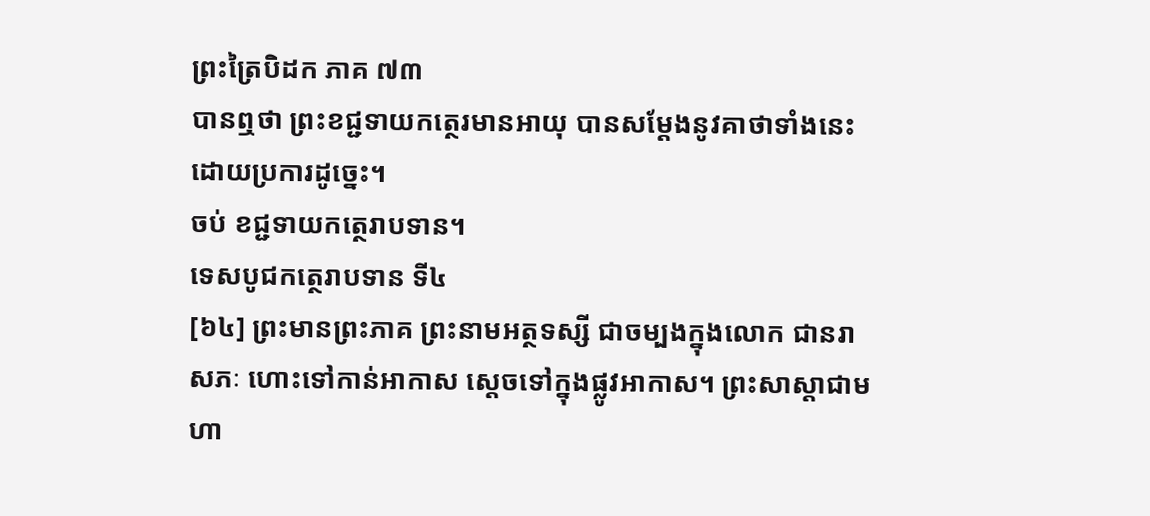ព្រះត្រៃបិដក ភាគ ៧៣
បានឮថា ព្រះខជ្ជទាយកត្ថេរមានអាយុ បានសម្តែងនូវគាថាទាំងនេះ ដោយប្រការដូច្នេះ។
ចប់ ខជ្ជទាយកត្ថេរាបទាន។
ទេសបូជកត្ថេរាបទាន ទី៤
[៦៤] ព្រះមានព្រះភាគ ព្រះនាមអត្ថទស្សី ជាចម្បងក្នុងលោក ជានរាសភៈ ហោះទៅកាន់អាកាស ស្តេចទៅក្នុងផ្លូវអាកាស។ ព្រះសាស្តាជាមហា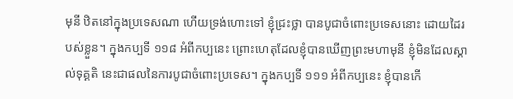មុនី ឋិតនៅក្នុងប្រទេសណា ហើយទ្រង់ហោះទៅ ខ្ញុំជ្រះថ្លា បានបូជាចំពោះប្រទេសនោះ ដោយដៃរបស់ខ្លួន។ ក្នុងកប្បទី ១១៨ អំពីកប្បនេះ ព្រោះហេតុដែលខ្ញុំបានឃើញព្រះមហាមុនី ខ្ញុំមិនដែលស្គាល់ទុគ្គតិ នេះជាផលនៃការបូជាចំពោះប្រទេស។ ក្នុងកប្បទី ១១១ អំពីកប្បនេះ ខ្ញុំបានកើ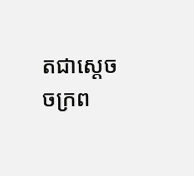តជាស្តេចចក្រព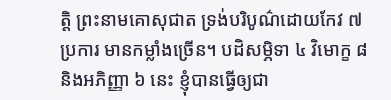ត្តិ ព្រះនាមគោសុជាត ទ្រង់បរិបូណ៌ដោយកែវ ៧ ប្រការ មានកម្លាំងច្រើន។ បដិសម្ភិទា ៤ វិមោក្ខ ៨ និងអភិញ្ញា ៦ នេះ ខ្ញុំបានធ្វើឲ្យជា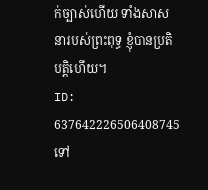ក់ច្បាស់ហើយ ទាំងសាសនារបស់ព្រះពុទ្ធ ខ្ញុំបានប្រតិបត្តិហើយ។
ID: 637642226506408745
ទៅ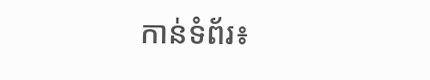កាន់ទំព័រ៖